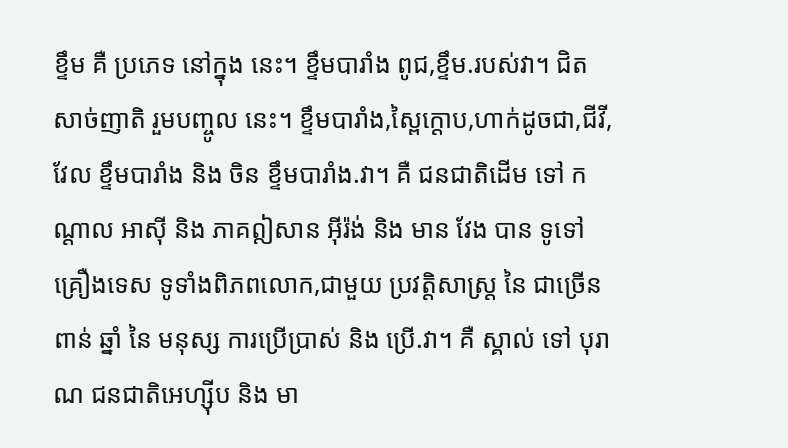ខ្ទឹម គឺ ប្រភេទ នៅក្នុង នេះ។ ខ្ទឹមបារាំង ពូជ,ខ្ទឹម.របស់វា។ ជិត សាច់ញាតិ រួមបញ្ចូល នេះ។ ខ្ទឹមបារាំង,ស្ពៃក្តោប,ហាក់ដូចជា,ជីវី,វែល ខ្ទឹមបារាំង និង ចិន ខ្ទឹមបារាំង.វា។ គឺ ជនជាតិដើម ទៅ កណ្តាល អាស៊ី និង ភាគឦសាន អ៊ីរ៉ង់ និង មាន វែង បាន ទូទៅ គ្រឿងទេស ទូទាំងពិភពលោក,ជាមួយ ប្រវត្តិសាស្ត្រ នៃ ជាច្រើន ពាន់ ឆ្នាំ នៃ មនុស្ស ការប្រើប្រាស់ និង ប្រើ.វា។ គឺ ស្គាល់ ទៅ បុរាណ ជនជាតិអេហ្ស៊ីប និង មា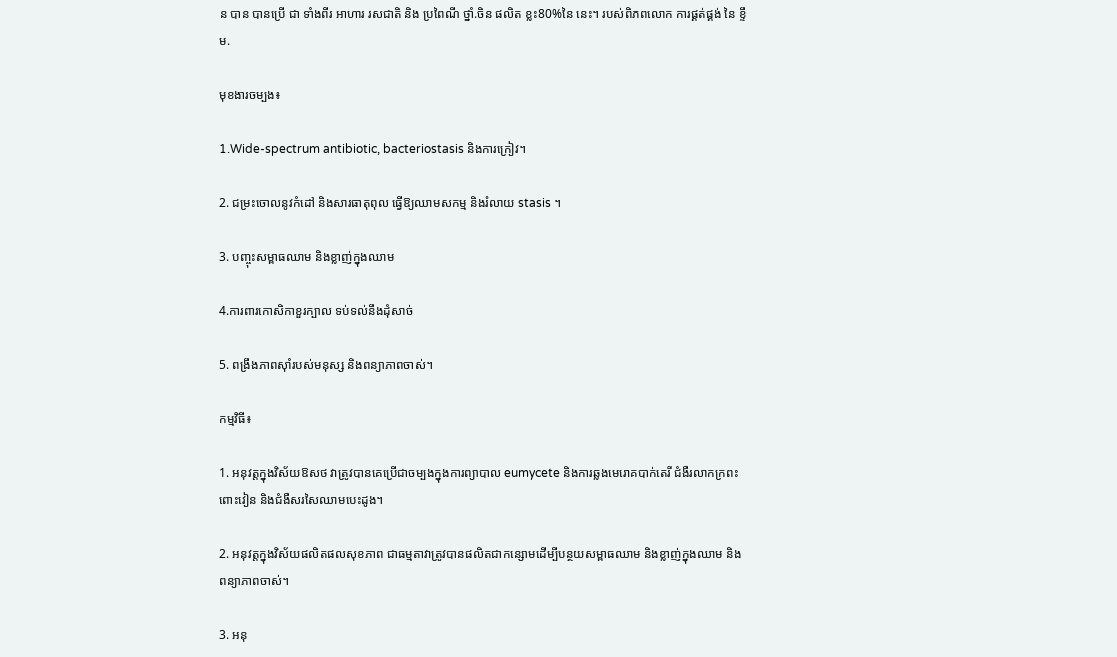ន បាន បានប្រើ ជា ទាំងពីរ អាហារ រសជាតិ និង ប្រពៃណី ថ្នាំ.ចិន ផលិត ខ្លះ80%នៃ នេះ។ របស់ពិភពលោក ការផ្គត់ផ្គង់ នៃ ខ្ទឹម.

មុខងារចម្បង៖

1.Wide-spectrum antibiotic, bacteriostasis និងការក្រៀវ។

2. ជម្រះចោលនូវកំដៅ និងសារធាតុពុល ធ្វើឱ្យឈាមសកម្ម និងរំលាយ stasis ។

3. បញ្ចុះសម្ពាធឈាម និងខ្លាញ់ក្នុងឈាម

4.ការពារកោសិកាខួរក្បាល ទប់ទល់នឹងដុំសាច់

5. ពង្រឹងភាពស៊ាំរបស់មនុស្ស និងពន្យាភាពចាស់។

កម្មវិធី៖

1. អនុវត្តក្នុងវិស័យឱសថ វាត្រូវបានគេប្រើជាចម្បងក្នុងការព្យាបាល eumycete និងការឆ្លងមេរោគបាក់តេរី ជំងឺរលាកក្រពះពោះវៀន និងជំងឺសរសៃឈាមបេះដូង។

2. អនុវត្តក្នុងវិស័យផលិតផលសុខភាព ជាធម្មតាវាត្រូវបានផលិតជាកន្សោមដើម្បីបន្ថយសម្ពាធឈាម និងខ្លាញ់ក្នុងឈាម និងពន្យាភាពចាស់។

3. អនុ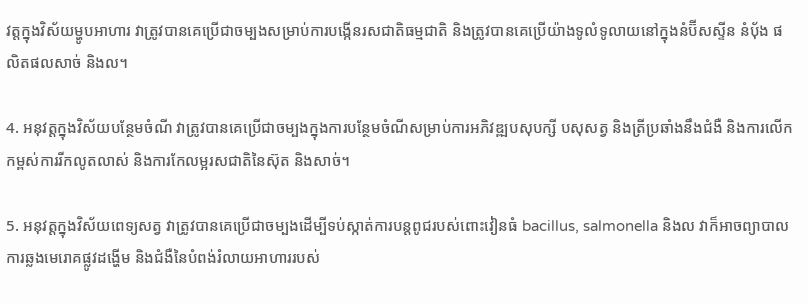វត្តក្នុងវិស័យម្ហូបអាហារ វាត្រូវបានគេប្រើជាចម្បងសម្រាប់ការបង្កើនរសជាតិធម្មជាតិ និងត្រូវបានគេប្រើយ៉ាងទូលំទូលាយនៅក្នុងនំប៊ីសស្ទីន នំបុ័ង ផលិតផលសាច់ និងល។

4. អនុវត្តក្នុងវិស័យបន្ថែមចំណី វាត្រូវបានគេប្រើជាចម្បងក្នុងការបន្ថែមចំណីសម្រាប់ការអភិវឌ្ឍបសុបក្សី បសុសត្វ និងត្រីប្រឆាំងនឹងជំងឺ និងការលើកកម្ពស់ការរីកលូតលាស់ និងការកែលម្អរសជាតិនៃស៊ុត និងសាច់។

5. អនុវត្តក្នុងវិស័យពេទ្យសត្វ វាត្រូវបានគេប្រើជាចម្បងដើម្បីទប់ស្កាត់ការបន្តពូជរបស់ពោះវៀនធំ bacillus, salmonella និងល វាក៏អាចព្យាបាលការឆ្លងមេរោគផ្លូវដង្ហើម និងជំងឺនៃបំពង់រំលាយអាហាររបស់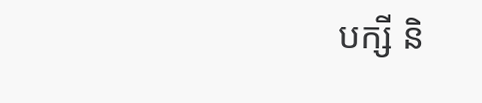បក្សី និ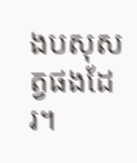ងបសុសត្វផងដែរ។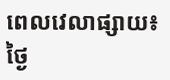ពេលវេលាផ្សាយ៖ ថ្ងៃ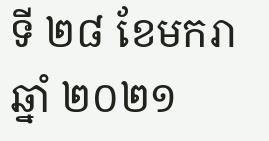ទី ២៨ ខែមករា ឆ្នាំ ២០២១